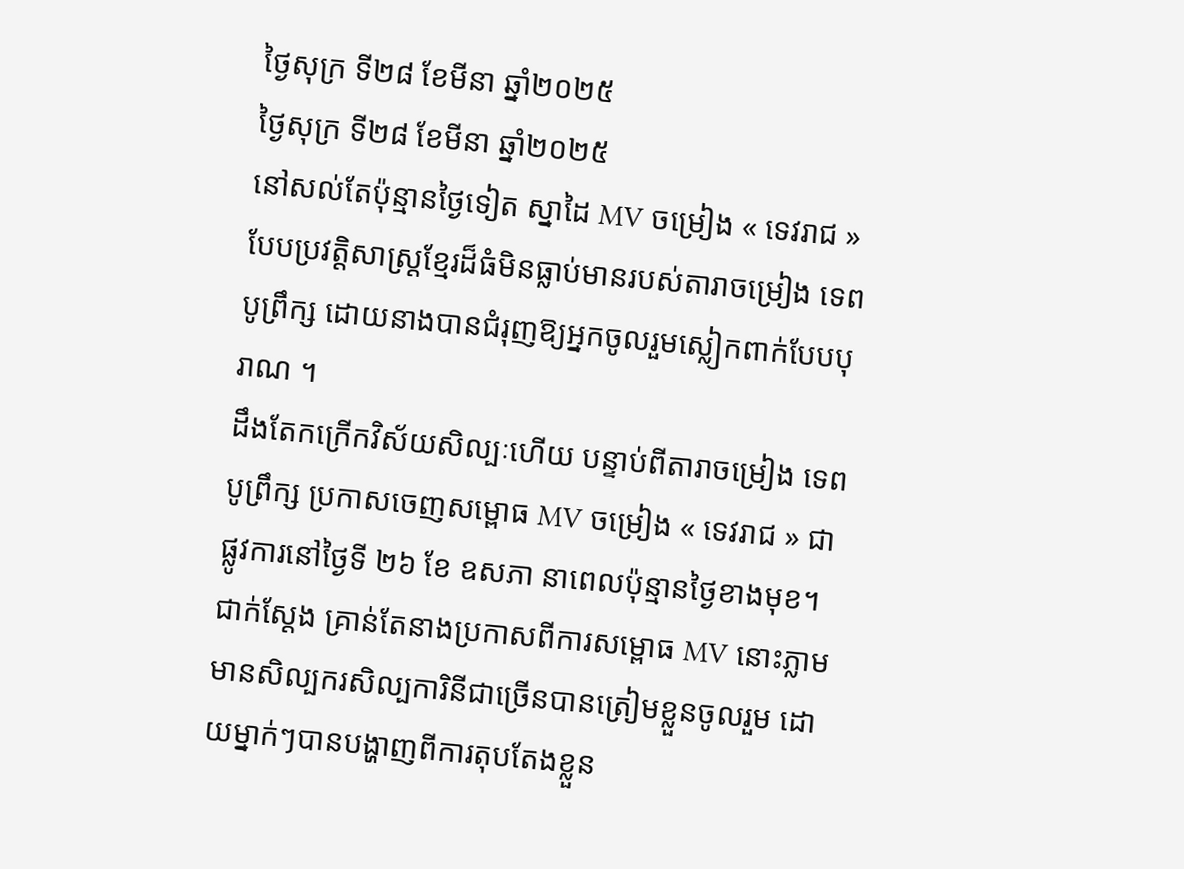ថ្ងៃសុក្រ ទី២៨ ខែមីនា ឆ្នាំ២០២៥
ថ្ងៃសុក្រ ទី២៨ ខែមីនា ឆ្នាំ២០២៥
នៅសល់តែប៉ុន្មានថ្ងៃទៀត ស្នាដៃ MV ចម្រៀង « ទេវរាជ » បែបប្រវត្តិសាស្ត្រខ្មែរដ៏ធំមិនធ្លាប់មានរបស់តារាចម្រៀង ទេព បូព្រឹក្ស ដោយនាងបានជំរុញឱ្យអ្នកចូលរួមស្លៀកពាក់បែបបុរាណ ។
ដឹងតែកក្រើកវិស័យសិល្បៈហើយ បន្ទាប់ពីតារាចម្រៀង ទេព បូព្រឹក្ស ប្រកាសចេញសម្ពោធ MV ចម្រៀង « ទេវរាជ » ជាផ្លូវការនៅថ្ងៃទី ២៦ ខែ ឧសភា នាពេលប៉ុន្មានថ្ងៃខាងមុខ។
ជាក់ស្តែង គ្រាន់តែនាងប្រកាសពីការសម្ពោធ MV នោះភ្លាម មានសិល្បករសិល្បការិនីជាច្រើនបានត្រៀមខ្លួនចូលរួម ដោយម្នាក់ៗបានបង្ហាញពីការតុបតែងខ្លួន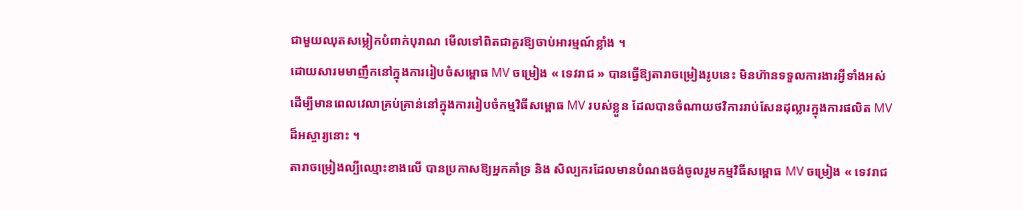ជាមួយឈុតសម្លៀកបំពាក់បុរាណ មើលទៅពិតជាគួរឱ្យចាប់អារម្មណ៍ខ្លាំង ។
ដោយសារមមាញឹកនៅក្នុងការរៀបចំសម្ពោធ MV ចម្រៀង « ទេវរាជ » បានធ្វើឱ្យតារាចម្រៀងរូបនេះ មិនហ៊ានទទួលការងារអ្វីទាំងអស់ ដើម្បីមានពេលវេលាគ្រប់គ្រាន់នៅក្នុងការរៀបចំកម្មវិធីសម្ពោធ MV របស់ខ្លួន ដែលបានចំណាយថវិការរាប់សែនដុល្លារក្នុងការផលិត MV ដ៏អស្ចារ្យនោះ ។
តារាចម្រៀងល្បីឈ្មោះខាងលើ បានប្រកាសឱ្យអ្នកគាំទ្រ និង សិល្បករដែលមានបំណងចង់ចូលរួមកម្មវិធីសម្ពោធ MV ចម្រៀង « ទេវរាជ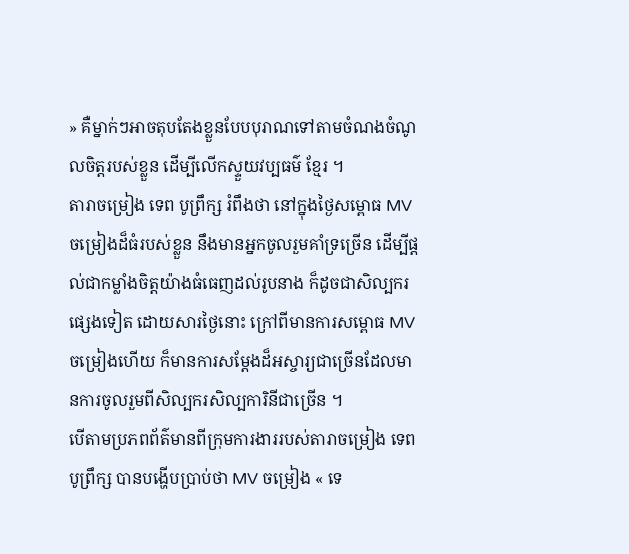» គឺម្នាក់ៗអាចតុបតែងខ្លួនបែបបុរាណទៅតាមចំណងចំណូលចិត្តរបស់ខ្លួន ដើម្បីលើកស្ទួយវប្បធម៌ ខ្មែរ ។
តារាចម្រៀង ទេព បូព្រឹក្ស រំពឹងថា នៅក្នុងថ្ងៃសម្ពោធ MV ចម្រៀងដ៏ធំរបស់ខ្លួន នឹងមានអ្នកចូលរួមគាំទ្រច្រើន ដើម្បីផ្តល់ជាកម្លាំងចិត្តយ៉ាងធំធេញដល់រូបនាង ក៏ដូចជាសិល្បករផ្សេងទៀត ដោយសារថ្ងៃនោះ ក្រៅពីមានការសម្ពោធ MV ចម្រៀងហើយ ក៏មានការសម្តែងដ៏អស្ចារ្យជាច្រើនដែលមានការចូលរួមពីសិល្បករសិល្បការិនីជាច្រើន ។
បើតាមប្រភពព័ត៌មានពីក្រុមការងាររបស់តារាចម្រៀង ទេព បូព្រឹក្ស បានបង្ហើបប្រាប់ថា MV ចម្រៀង « ទេ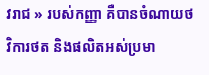វរាជ » របស់កញ្ញា គឺបានចំណាយថវិការថត និងផលិតអស់ប្រមា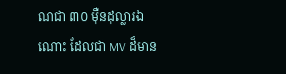ណជា ៣០ ម៉ឺនដុល្លារឯណោះ ដែលជា MV ដ៏មាន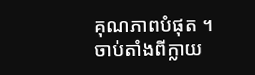គុណភាពបំផុត ។
ចាប់តាំងពីក្លាយ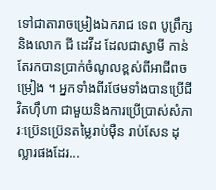ទៅជាតារាចម្រៀងឯករាជ ទេព បូព្រឹក្ស និងលោក ជី ដេវីដ ដែលជាស្វាមី កាន់តែរកបានប្រាក់ចំណូលខ្ពស់ពីអាជីពចម្រៀង ។ អ្នកទាំងពីរថែមទាំងបានប្រើជីវិតហ៊ឹហា ជាមួយនិងការប្រើប្រាស់សំភារៈប្រ៊េនប្រ៊េនតម្លៃរាប់ម៉ឺន រាប់សែន ដុល្លារផងដែរ...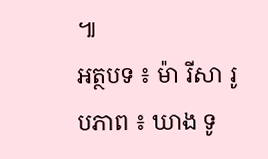៕
អត្ថបទ ៖ ម៉ា រីសា រូបភាព ៖ ឃាង ទូ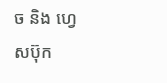ច និង ហ្វេសប៊ុក